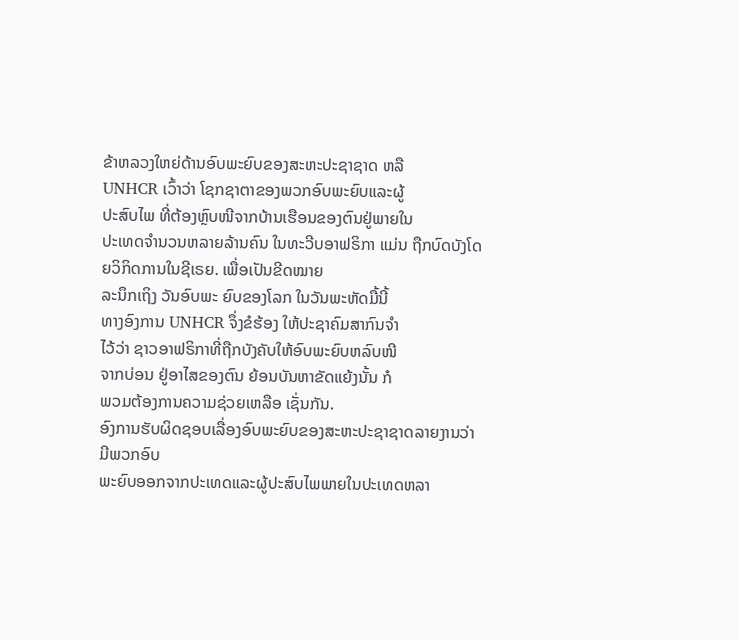ຂ້າຫລວງໃຫຍ່ດ້ານອົບພະຍົບຂອງສະຫະປະຊາຊາດ ຫລື
UNHCR ເວົ້າວ່າ ໂຊກຊາຕາຂອງພວກອົບພະຍົບແລະຜູ້
ປະສົບໄພ ທີ່ຕ້ອງຫຼົບໜີຈາກບ້ານເຮືອນຂອງຕົນຢູ່ພາຍໃນ
ປະເທດຈຳນວນຫລາຍລ້ານຄົນ ໃນທະວີບອາຟຣິກາ ແມ່ນ ຖືກບົດບັງໂດຍວິກິດການໃນຊີເຣຍ. ເພື່ອເປັນຂີດໝາຍ
ລະນຶກເຖິງ ວັນອົບພະ ຍົບຂອງໂລກ ໃນວັນພະຫັດມື້ນີ້
ທາງອົງການ UNHCR ຈຶ່ງຂໍຮ້ອງ ໃຫ້ປະຊາຄົມສາກົນຈໍາ
ໄວ້ວ່າ ຊາວອາຟຣິກາທີ່ຖືກບັງຄັບໃຫ້ອົບພະຍົບຫລົບໜີ
ຈາກບ່ອນ ຢູ່ອາໄສຂອງຕົນ ຍ້ອນບັນຫາຂັດແຍ້ງນັ້ນ ກໍ
ພວມຕ້ອງການຄວາມຊ່ວຍເຫລືອ ເຊັ່ນກັນ.
ອົງການຮັບຜິດຊອບເລື່ອງອົບພະຍົບຂອງສະຫະປະຊາຊາດລາຍງານວ່າ ມີພວກອົບ
ພະຍົບອອກຈາກປະເທດແລະຜູ້ປະສົບໄພພາຍໃນປະເທດຫລາ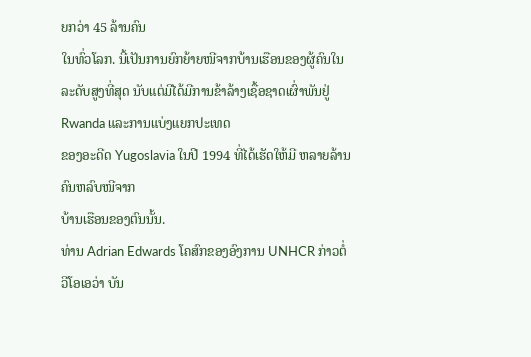ຍກວ່າ 45 ລ້ານຄົນ
ໃນທົ່ວໂລກ. ນີ້ເປັນການຍົກຍ້າຍໜີຈາກບ້ານເຮືອນຂອງຜູ້ຄົນໃນ ລະດັບສູງທີ່ສຸດ ນັບແຕ່ມີໄດ້ມີການຂ້າລ້າງເຊື້ອຊາດເຜົ່າພັນຢູ່ Rwanda ແລະການແບ່ງແຍກປະເທດ
ຂອງອະດີດ Yugoslavia ໃນປີ 1994 ທີ່ໄດ້ເຮັດໃຫ້ມີ ຫລາຍລ້ານຄົນຫລົບໜີຈາກ
ບ້ານເຮືອນຂອງຕົນນັ້ນ.
ທ່ານ Adrian Edwards ໂຄສົກຂອງອົງການ UNHCR ກ່າວຕໍ່ວີໂອເອວ່າ ບັນ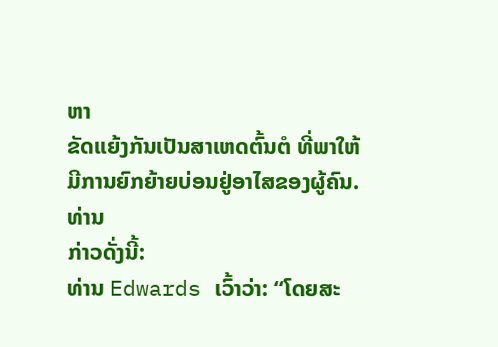ຫາ
ຂັດແຍ້ງກັນເປັນສາເຫດຕົ້ນຕໍ ທີ່ພາໃຫ້ມີການຍົກຍ້າຍບ່ອນຢູ່ອາໄສຂອງຜູ້ຄົນ. ທ່ານ
ກ່າວດັ່ງນີ້:
ທ່ານ Edwards ເວົ້າວ່າ: “ໂດຍສະ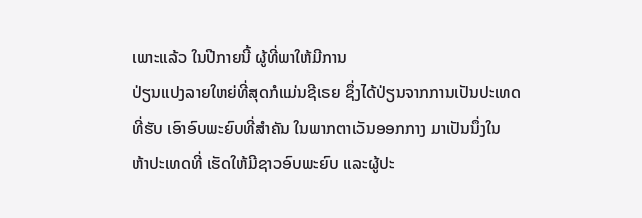ເພາະແລ້ວ ໃນປີກາຍນີ້ ຜູ້ທີ່ພາໃຫ້ມີການ
ປ່ຽນແປງລາຍໃຫຍ່ທີ່ສຸດກໍແມ່ນຊີເຣຍ ຊຶ່ງໄດ້ປ່ຽນຈາກການເປັນປະເທດ
ທີ່ຮັບ ເອົາອົບພະຍົບທີ່ສຳຄັນ ໃນພາກຕາເວັນອອກກາງ ມາເປັນນຶ່ງໃນ
ຫ້າປະເທດທີ່ ເຮັດໃຫ້ມີຊາວອົບພະຍົບ ແລະຜູ້ປະ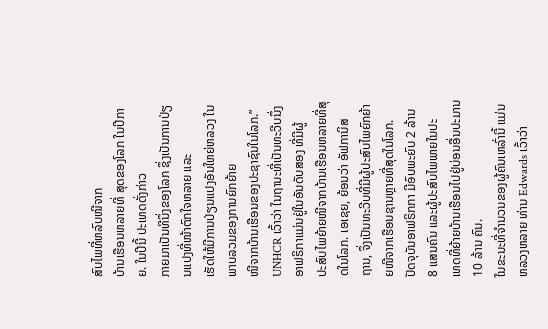ສົບໄພທີ່ຫລົບໜີຈາກ
ບ້ານເຮືອນຫລາຍທີ່ ສຸດຂອງໂລກ ໃນປີກາຍ. ໃນປີນີ້ ປະເທດດັ່ງກ່າວ
ກາຍມາເປັນທີນຶ່ງຂອງໂລກ ຊຶ່ງເປັນການປ່ຽນແປງທີ່ໜ້າຕົກໃຈຫລາຍ ແລະ
ເຮັດໃຫ້ມີການປ່ຽນແປງອັນໃຫຍ່ຫລວງ ໃນພາບລວມຂອງການຍົກຍ້າຍ
ໜີຈາກບ້ານເຮືອນຂອງປະຊາຊົນໃນໂລກ.”
UNHCR ເວົ້າວ່າ ໃນຖານະທີ່ເປັນທະວີບນຶ່ງ ອາຟຣິກາແມ່ນຢູ່ໃນອັນດັບສອງ ທີ່ມີຜູ້
ປະສົບໄພຍ້າຍໜີຈາກບ້ານເຮືອນຫລາຍທີ່ສຸດໃນໂລກ. ເອເຊຍ, ຍ້ອນວ່າ ອັຟການິສ
ຖານ, ຈຶ່ງເປັນທະວີບທີ່ມີຜູ້ປະສົບໄພຍົກຍ້າຍໜີຈາກເຮືອນຊານຫຼາຍທີ່ສຸດໃນໂລກ.
ປັດຈຸບັນອາຟຣິກກາ ມີອົບພະຍົບ 2 ລ້ານ 8 ແສນຄົນ ແລະຜູ້ປະສົບໄພພາຍໃນປະ
ເທດທີ່ຍ້າຍບ້ານເຮືອນໄປຢູ່ບ່ອນອື່ນປະມານ 10 ລ້ານ ຄົນ.
ໃນຂະນະທີ່ຈໍານວນຂອງຜູ້ຄົນເຫລົ່ານີ້ ແມ່ນຫລວງຫລາຍ ທ່ານ Edwards ເວົ້າວ່າ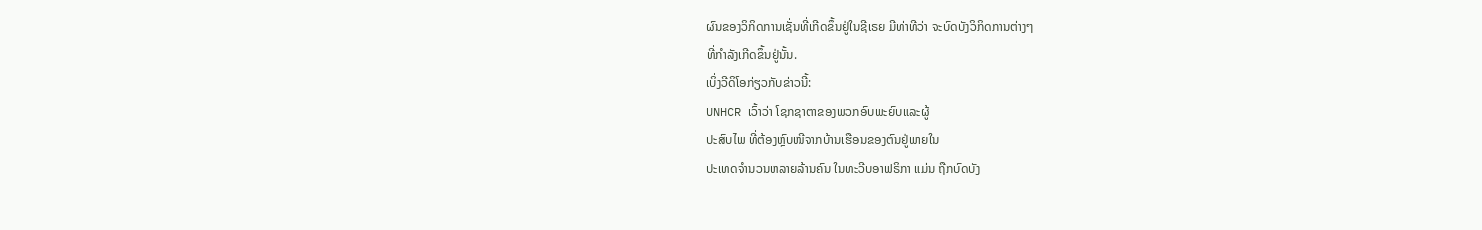ຜົນຂອງວິກິດການເຊັ່ນທີ່ເກີດຂຶ້ນຢູ່ໃນຊີເຣຍ ມີທ່າທີວ່າ ຈະບົດບັງວິກິດການຕ່າງໆ
ທີ່ກຳລັງເກີດຂຶ້ນຢູ່ນັ້ນ.
ເບິ່ງວີດິໂອກ່ຽວກັບຂ່າວນີ້:
UNHCR ເວົ້າວ່າ ໂຊກຊາຕາຂອງພວກອົບພະຍົບແລະຜູ້
ປະສົບໄພ ທີ່ຕ້ອງຫຼົບໜີຈາກບ້ານເຮືອນຂອງຕົນຢູ່ພາຍໃນ
ປະເທດຈຳນວນຫລາຍລ້ານຄົນ ໃນທະວີບອາຟຣິກາ ແມ່ນ ຖືກບົດບັງ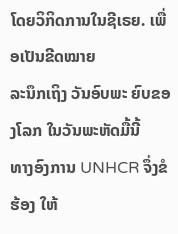ໂດຍວິກິດການໃນຊີເຣຍ. ເພື່ອເປັນຂີດໝາຍ
ລະນຶກເຖິງ ວັນອົບພະ ຍົບຂອງໂລກ ໃນວັນພະຫັດມື້ນີ້
ທາງອົງການ UNHCR ຈຶ່ງຂໍຮ້ອງ ໃຫ້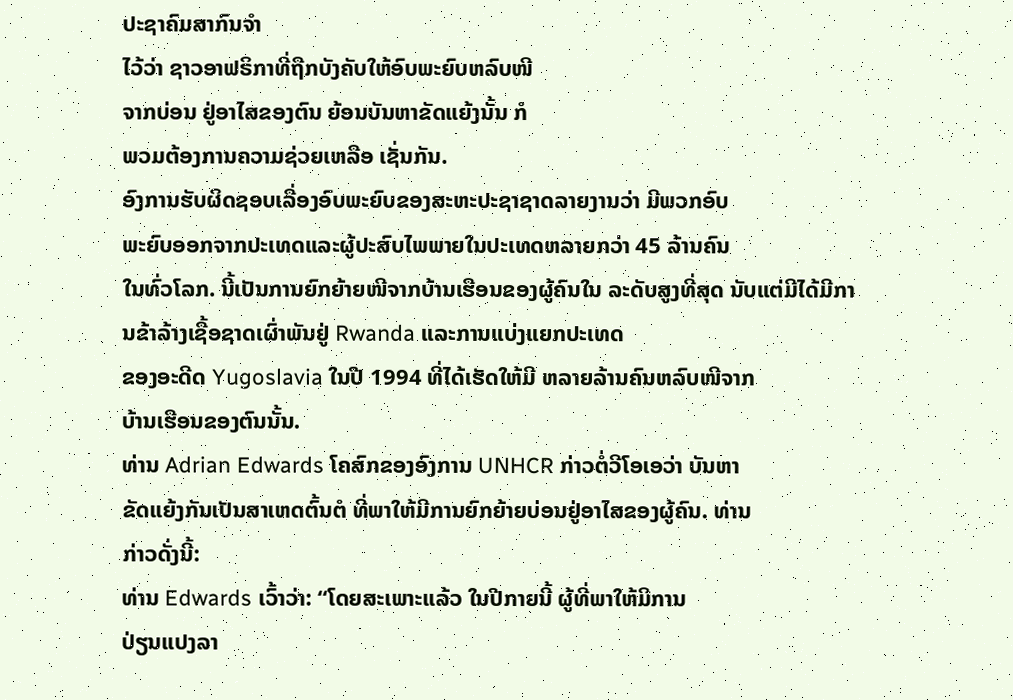ປະຊາຄົມສາກົນຈໍາ
ໄວ້ວ່າ ຊາວອາຟຣິກາທີ່ຖືກບັງຄັບໃຫ້ອົບພະຍົບຫລົບໜີ
ຈາກບ່ອນ ຢູ່ອາໄສຂອງຕົນ ຍ້ອນບັນຫາຂັດແຍ້ງນັ້ນ ກໍ
ພວມຕ້ອງການຄວາມຊ່ວຍເຫລືອ ເຊັ່ນກັນ.
ອົງການຮັບຜິດຊອບເລື່ອງອົບພະຍົບຂອງສະຫະປະຊາຊາດລາຍງານວ່າ ມີພວກອົບ
ພະຍົບອອກຈາກປະເທດແລະຜູ້ປະສົບໄພພາຍໃນປະເທດຫລາຍກວ່າ 45 ລ້ານຄົນ
ໃນທົ່ວໂລກ. ນີ້ເປັນການຍົກຍ້າຍໜີຈາກບ້ານເຮືອນຂອງຜູ້ຄົນໃນ ລະດັບສູງທີ່ສຸດ ນັບແຕ່ມີໄດ້ມີການຂ້າລ້າງເຊື້ອຊາດເຜົ່າພັນຢູ່ Rwanda ແລະການແບ່ງແຍກປະເທດ
ຂອງອະດີດ Yugoslavia ໃນປີ 1994 ທີ່ໄດ້ເຮັດໃຫ້ມີ ຫລາຍລ້ານຄົນຫລົບໜີຈາກ
ບ້ານເຮືອນຂອງຕົນນັ້ນ.
ທ່ານ Adrian Edwards ໂຄສົກຂອງອົງການ UNHCR ກ່າວຕໍ່ວີໂອເອວ່າ ບັນຫາ
ຂັດແຍ້ງກັນເປັນສາເຫດຕົ້ນຕໍ ທີ່ພາໃຫ້ມີການຍົກຍ້າຍບ່ອນຢູ່ອາໄສຂອງຜູ້ຄົນ. ທ່ານ
ກ່າວດັ່ງນີ້:
ທ່ານ Edwards ເວົ້າວ່າ: “ໂດຍສະເພາະແລ້ວ ໃນປີກາຍນີ້ ຜູ້ທີ່ພາໃຫ້ມີການ
ປ່ຽນແປງລາ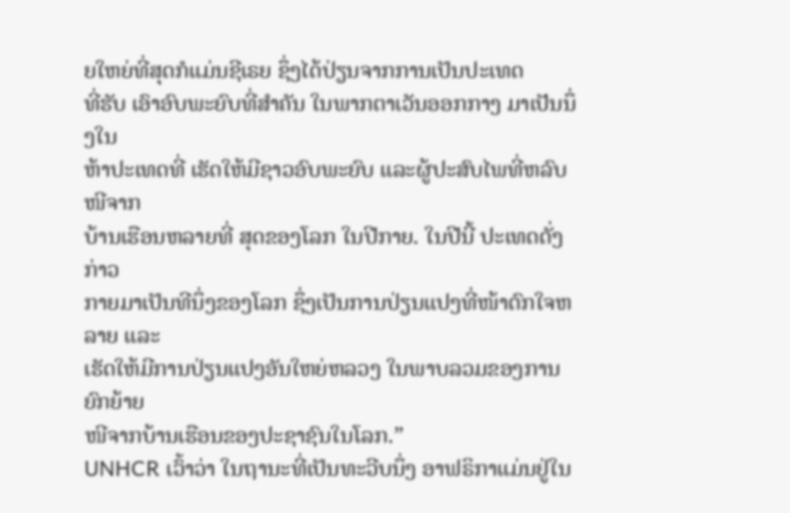ຍໃຫຍ່ທີ່ສຸດກໍແມ່ນຊີເຣຍ ຊຶ່ງໄດ້ປ່ຽນຈາກການເປັນປະເທດ
ທີ່ຮັບ ເອົາອົບພະຍົບທີ່ສຳຄັນ ໃນພາກຕາເວັນອອກກາງ ມາເປັນນຶ່ງໃນ
ຫ້າປະເທດທີ່ ເຮັດໃຫ້ມີຊາວອົບພະຍົບ ແລະຜູ້ປະສົບໄພທີ່ຫລົບໜີຈາກ
ບ້ານເຮືອນຫລາຍທີ່ ສຸດຂອງໂລກ ໃນປີກາຍ. ໃນປີນີ້ ປະເທດດັ່ງກ່າວ
ກາຍມາເປັນທີນຶ່ງຂອງໂລກ ຊຶ່ງເປັນການປ່ຽນແປງທີ່ໜ້າຕົກໃຈຫລາຍ ແລະ
ເຮັດໃຫ້ມີການປ່ຽນແປງອັນໃຫຍ່ຫລວງ ໃນພາບລວມຂອງການຍົກຍ້າຍ
ໜີຈາກບ້ານເຮືອນຂອງປະຊາຊົນໃນໂລກ.”
UNHCR ເວົ້າວ່າ ໃນຖານະທີ່ເປັນທະວີບນຶ່ງ ອາຟຣິກາແມ່ນຢູ່ໃນ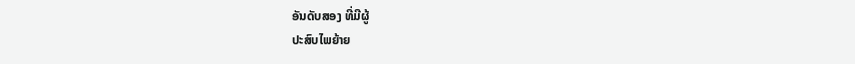ອັນດັບສອງ ທີ່ມີຜູ້
ປະສົບໄພຍ້າຍ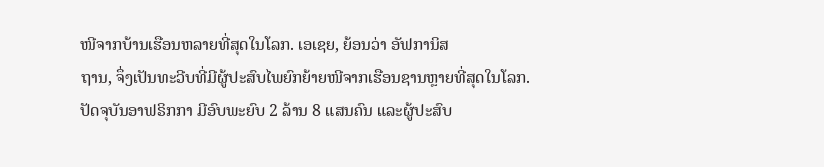ໜີຈາກບ້ານເຮືອນຫລາຍທີ່ສຸດໃນໂລກ. ເອເຊຍ, ຍ້ອນວ່າ ອັຟການິສ
ຖານ, ຈຶ່ງເປັນທະວີບທີ່ມີຜູ້ປະສົບໄພຍົກຍ້າຍໜີຈາກເຮືອນຊານຫຼາຍທີ່ສຸດໃນໂລກ.
ປັດຈຸບັນອາຟຣິກກາ ມີອົບພະຍົບ 2 ລ້ານ 8 ແສນຄົນ ແລະຜູ້ປະສົບ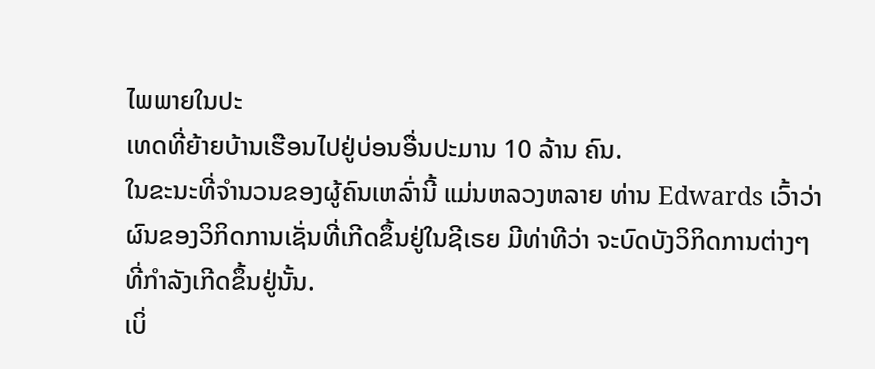ໄພພາຍໃນປະ
ເທດທີ່ຍ້າຍບ້ານເຮືອນໄປຢູ່ບ່ອນອື່ນປະມານ 10 ລ້ານ ຄົນ.
ໃນຂະນະທີ່ຈໍານວນຂອງຜູ້ຄົນເຫລົ່ານີ້ ແມ່ນຫລວງຫລາຍ ທ່ານ Edwards ເວົ້າວ່າ
ຜົນຂອງວິກິດການເຊັ່ນທີ່ເກີດຂຶ້ນຢູ່ໃນຊີເຣຍ ມີທ່າທີວ່າ ຈະບົດບັງວິກິດການຕ່າງໆ
ທີ່ກຳລັງເກີດຂຶ້ນຢູ່ນັ້ນ.
ເບິ່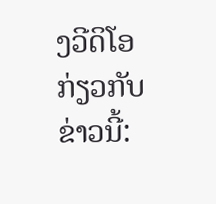ງວີດິໂອກ່ຽວກັບຂ່າວນີ້: